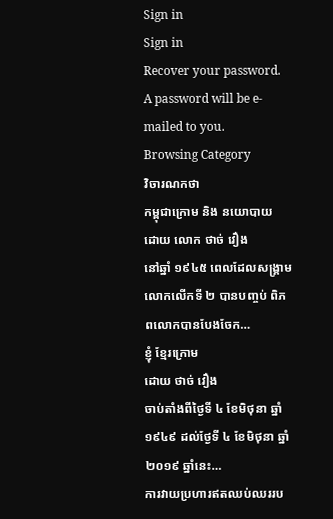Sign in
Sign in
Recover your password.
A password will be e-mailed to you.
Browsing Category
វិចារណកថា
កម្ពុជាក្រោម និង នយោបាយ
ដោយ លោក ថាច់ វឿង
នៅឆ្នាំ ១៩៤៥ ពេលដែលសង្រ្គាមលោកលើកទី ២ បានបញ្ចប់ ពិភពលោកបានបែងចែក…
ខ្ញុំ ខែ្មរក្រោម
ដោយ ថាច់ វឿង
ចាប់តាំងពីថៃ្ងទី ៤ ខែមិថុនា ឆ្នាំ ១៩៤៩ ដល់ថែ្ងទី ៤ ខែមិថុនា ឆ្នាំ ២០១៩ ឆ្នាំនេះ…
ការវាយប្រហារឥតឈប់ឈររប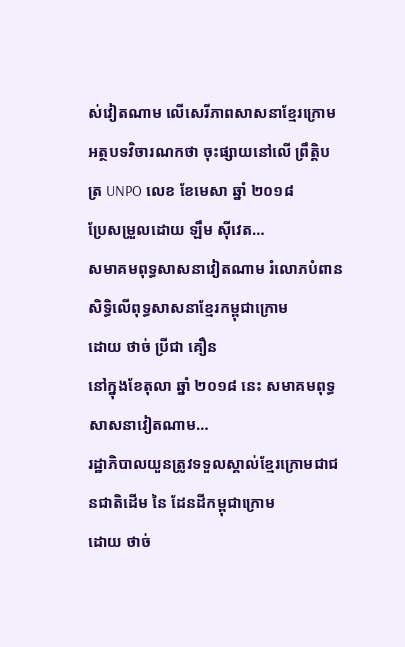ស់វៀតណាម លើសេរីភាពសាសនាខ្មែរក្រោម
អត្ថបទវិចារណកថា ចុះផ្សាយនៅលើ ព្រឹត្តិបត្រ UNPO លេខ ខែមេសា ឆ្នាំ ២០១៨
ប្រែសម្រួលដោយ ឡឹម ស៊ីវេត…
សមាគមពុទ្ធសាសនាវៀតណាម រំលោភបំពានសិទ្ធិលើពុទ្ធសាសនាខ្មែរកម្ពុជាក្រោម
ដោយ ថាច់ ប្រីជា គឿន
នៅក្នុងខែតុលា ឆ្នាំ ២០១៨ នេះ សមាគមពុទ្ធសាសនាវៀតណាម…
រដ្ឋាភិបាលយួនត្រូវទទួលស្គាល់ខ្មែរក្រោមជាជនជាតិដើម នៃ ដែនដីកម្ពុជាក្រោម
ដោយ ថាច់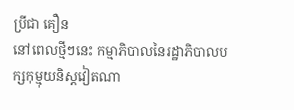ប្រីជា គឿន
នៅពេលថ្មីៗនេះ កម្មាភិបាលនៃរដ្ឋាភិបាលបក្សកុម្មុយនិស្តវៀតណា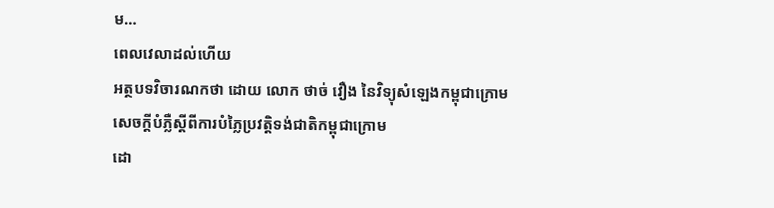ម…
ពេលវេលាដល់ហើយ
អត្ថបទវិចារណកថា ដោយ លោក ថាច់ វឿង នៃវិទ្យុសំឡេងកម្ពុជាក្រោម
សេចក្ដីបំភ្លឺស្ដីពីការបំភ្លៃប្រវត្តិទង់ជាតិកម្ពុជាក្រោម
ដោ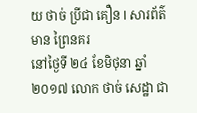យ ថាច់ ប្រីជា គឿន l សារព័ត៌មាន ព្រៃនគរ
នៅថ្ងៃទី ២៤ ខែមិថុនា ឆ្នាំ ២០១៧ លោក ថាច់ សេដ្ឋា ជា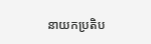នាយកប្រតិប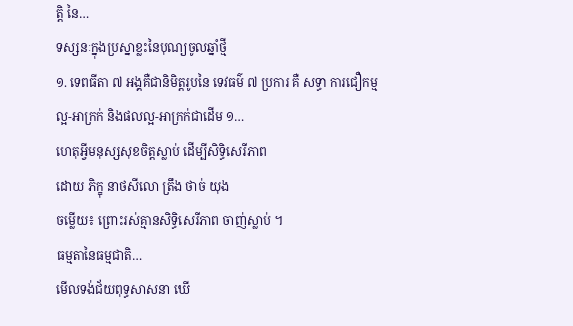ត្តិ នៃ…
ទស្សនៈក្នុងប្រស្នាខ្លះនៃបុណ្យចូលឆ្នាំថ្មី
១. ទេពធីតា ៧ អង្គគឺជានិមិត្តរូបនៃ ទេវធម៌ ៧ ប្រការ គឺ សទ្ធា ការជឿកម្មល្អ-អាក្រក់ និងផលល្អ-អាក្រក់ជាដើម ១…
ហេតុអ្វីមនុស្សសុខចិត្តស្លាប់ ដើម្បីសិទ្ធិសេរីភាព
ដោយ ភិក្ខុ នាថសីលោ ត្រឹង ថាច់ យុង
ចម្លើយ៖ ព្រោះរស់គ្មានសិទ្ធិសេរីភាព ចាញ់ស្លាប់ ។
ធម្មតានៃធម្មជាតិ…
មើលទង់ជ័យពុទ្ធសាសនា ឃើ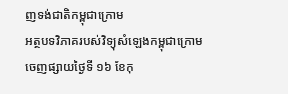ញទង់ជាតិកម្ពុជាក្រោម
អត្ថបទវិភាគរបស់វិទ្យុសំឡេងកម្ពុជាក្រោម
ចេញផ្សាយថ្ងៃទី ១៦ ខែកុ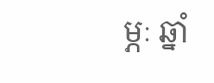ម្ភៈ ឆ្នាំ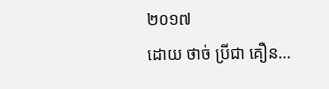២០១៧
ដោយ ថាច់ ប្រីជា គឿន…